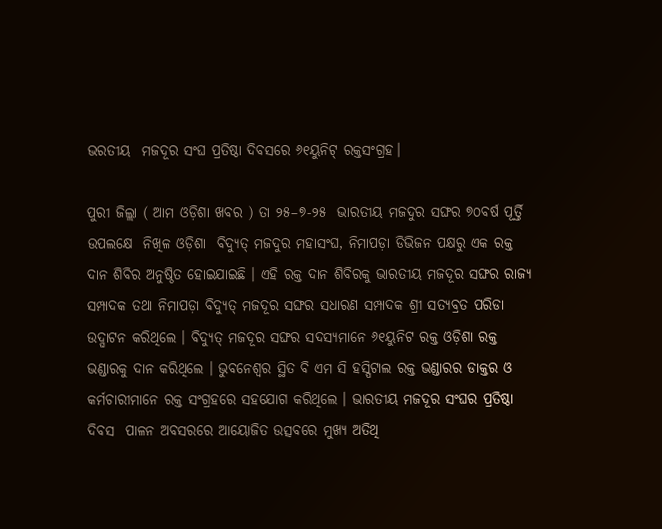ଭରତୀୟ  ମଜଦୂର ସଂଘ ପ୍ରତିଷ୍ଠା ଦିବସରେ ୬୧ୟୁନିଟ୍ ରକ୍ତସଂଗ୍ରହ।

ପୁରୀ ଜିଲ୍ଲା ( ଆମ ଓଡ଼ିଶା ଖବର ) ତା ୨୫–୭-୨୫  ଭାରତୀୟ ମଜଦୁର ସଙ୍ଘର ୭୦ବର୍ଷ ପୂର୍ତ୍ତି ଉପଲକ୍ଷେ  ନିଖିଳ ଓଡ଼ିଶା  ବିଦ୍ୟୁତ୍ ମଜଦୁର ମହାସଂଘ, ନିମାପଡ଼ା ଡିଭିଜନ ପକ୍ଷରୁ ଏକ ରକ୍ତ ଦାନ ଶିବିର ଅନୁଷ୍ଠିତ ହୋଇଯାଇଛି । ଏହି ରକ୍ତ ଦାନ ଶିବିରକୁ ଭାରତୀୟ ମଜଦୂର ସଙ୍ଘର ରାଜ୍ୟ ସମ୍ପାଦକ ତଥା ନିମାପଡ଼ା ବିଦ୍ୟୁତ୍ ମଜଦୂର ସଙ୍ଘର ସଧାରଣ ସମ୍ପାଦକ ଶ୍ରୀ ସତ୍ୟବ୍ରତ ପରିଡା ଉଦ୍ଘାଟନ କରିଥିଲେ । ବିଦ୍ୟୁତ୍ ମଜଦୂର ସଙ୍ଘର ସଦସ୍ୟମାନେ ୬୧ୟୁନିଟ ରକ୍ତ ଓଡ଼ିଶା ରକ୍ତ ଭଣ୍ଡାରକୁ ଦାନ କରିଥିଲେ । ଭୁବନେଶ୍ୱର ସ୍ଥିତ ବି ଏମ ସି ହସ୍ପିଟାଲ ରକ୍ତ ଭଣ୍ଡାରର ଡାକ୍ତର ଓ କର୍ମଚାରୀମାନେ ରକ୍ତ ସଂଗ୍ରହରେ ସହଯୋଗ କରିଥିଲେ । ଭାରତୀୟ ମଜଦୂର ସଂଘର ପ୍ରତିଷ୍ଠା ଦିବସ  ପାଳନ ଅବସରରେ ଆୟୋଜିତ ଉତ୍ସବରେ ମୁଖ୍ୟ ଅତିଥି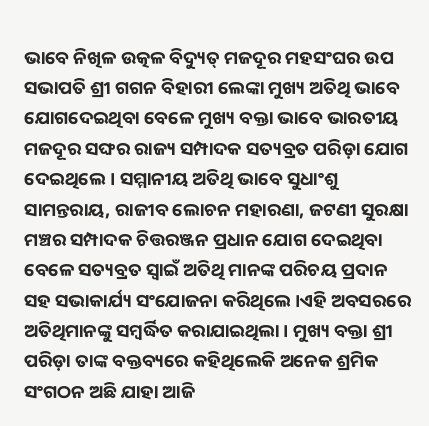ଭାବେ ନିଖିଳ ଉତ୍କଳ ବିଦ୍ୟୁତ୍ ମଜଦୂର ମହସଂଘର ଉପ ସଭାପତି ଶ୍ରୀ ଗଗନ ବିହାରୀ ଲେଙ୍କା ମୁଖ୍ୟ ଅତିଥି ଭାବେ ଯୋଗଦେଇଥିବା ବେଳେ ମୁଖ୍ୟ ବକ୍ତା ଭାବେ ଭାରତୀୟ ମଜଦୂର ସଙ୍ଘର ରାଜ୍ୟ ସମ୍ପାଦକ ସତ୍ୟବ୍ରତ ପରିଡ଼ା ଯୋଗ ଦେଇଥିଲେ। ସମ୍ମାନୀୟ ଅତିଥି ଭାବେ ସୁଧାଂଶୁ ସାମନ୍ତରାୟ, ରାଜୀବ ଲୋଚନ ମହାରଣା, ଜଟଣୀ ସୁରକ୍ଷା ମଞ୍ଚର ସମ୍ପାଦକ ଚିତ୍ତରଞ୍ଜନ ପ୍ରଧାନ ଯୋଗ ଦେଇଥିବା ବେଳେ ସତ୍ୟବ୍ରତ ସ୍ବାଇଁ ଅତିଥି ମାନଙ୍କ ପରିଚୟ ପ୍ରଦାନ ସହ ସଭାକାର୍ଯ୍ୟ ସଂଯୋଜନା କରିଥିଲେ ।ଏହି ଅବସରରେ ଅତିଥିମାନଙ୍କୁ ସମ୍ବର୍ଦ୍ଧିତ କରାଯାଇଥିଲା । ମୁଖ୍ୟ ବକ୍ତା ଶ୍ରୀ ପରିଡ଼ା ତାଙ୍କ ବକ୍ତବ୍ୟରେ କହିଥିଲେକି ଅନେକ ଶ୍ରମିକ ସଂଗଠନ ଅଛି ଯାହା ଆଜି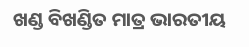ଖଣ୍ଡ ବିଖଣ୍ଡିତ ମାତ୍ର ଭାରତୀୟ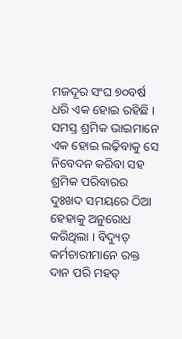ମଜଦୂର ସଂଘ ୭୦ବର୍ଷ ଧରି ଏକ ହୋଇ ରହିଛି । ସମସ୍ତ ଶ୍ରମିକ ଭାଇମାନେ ଏକ ହୋଇ ଲଢ଼ିବାକୁ ସେ ନିବେଦନ କରିବା ସହ ଶ୍ରମିକ ପରିବାରର ଦୁଃଖଦ ସମୟରେ ଠିଆ ହେହାକୁ ଅନୁରୋଧ କରିଥିଲା । ବିଦ୍ୟୁତ୍ କର୍ମଚାରୀମାନେ ରକ୍ତ ଦାନ ପରି ମହତ୍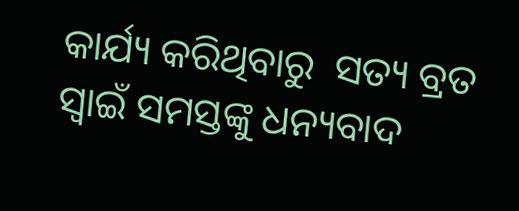କାର୍ଯ୍ୟ କରିଥିବାରୁ  ସତ୍ୟ ବ୍ରତ ସ୍ଵାଇଁ ସମସ୍ତଙ୍କୁ ଧନ୍ୟବାଦ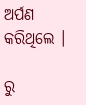ଅର୍ପଣ କରିଥିଲେ ।

ରୁ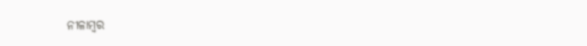ନୀଳାମ୍ବର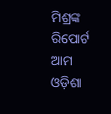ମିଶ୍ରଙ୍କ ରିପୋର୍ଟ ଆମ ଓଡ଼ିଶା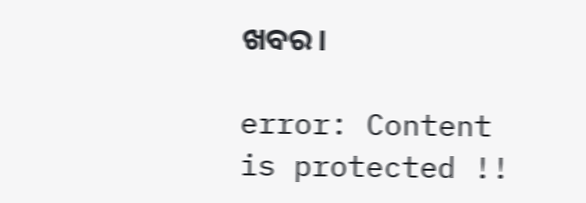ଖବର।

error: Content is protected !!